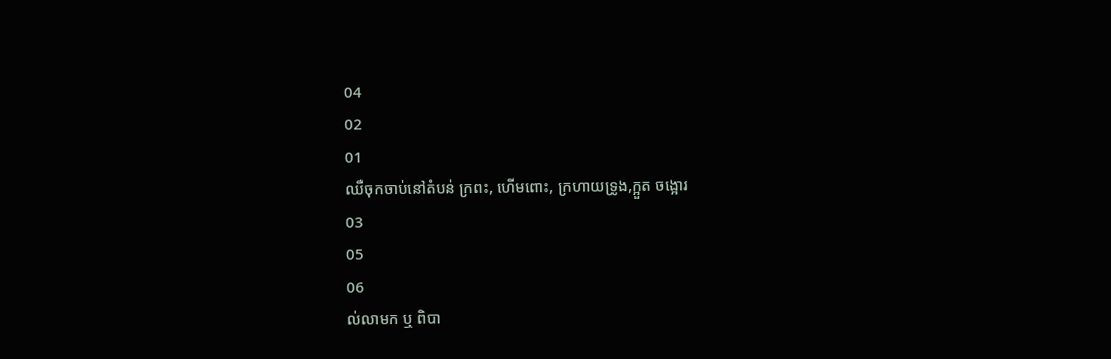04
02
01
ឈឺចុកចាប់នៅតំបន់ ក្រពះ, ហើមពោះ, ក្រហាយទ្រូង,ក្អួត ចង្អោរ
03
05
06
ល់លាមក ឬ ពិបា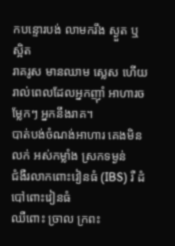កបន្ទោរបង់ លាមករឹង ស្ងួត ឬ ស្អិត
រាគរូស មានឈាម ស្លេស ហើយ រាល់ពេលដែលអ្នកញ៉ាំ អាហារចម្លែកៗ អ្នកនឹងរាគ។
បាត់បង់ចំណង់អាហារ គេងមិនលក់ អស់កម្លាំង ស្រកទម្ងន់
ជំងឺរលាកពោះវៀនធំ (IBS) រឺ ដំបៅពោះវៀនធំ
ឈឺពោះ ច្រាល ក្រពះ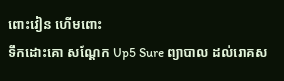ពោះវៀន ហើមពោះ
ទឹកដោះគោ សណ្តែក Up5 Sure ព្យាបាល ដល់រោគស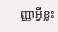ញ្ញាអ្វីខ្លះ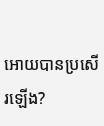អោយបានប្រសើរឡើង?